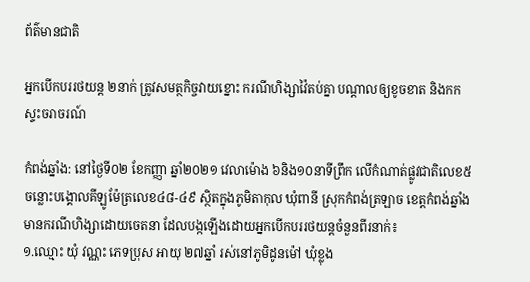ព័ត៌មានជាតិ

អ្នកបើកបររថយន្ត ២នាក់ ត្រូវសមត្ថកិច្ចវាយខ្នោះ ករណីហិង្សាវ៉ៃតប់គ្នា បណ្ដាលឲ្យខូចខាត និងកកស្ទះចរាចរណ៍

កំពង់ឆ្នាំង: នៅថ្ងៃទី០២ ខែកញ្ញា ឆ្នាំ២០២១ វេលាម៉ោង ៦និង១០នាទីព្រឹក លើកំណាត់ផ្លូវជាតិលេខ៥ ចន្លោះបង្គោលគីឡូម៉ែត្រលេខ៤៨-៤៩ ស្ថិតក្នុងភូមិតាកុល ឃុំពានី ស្រុកកំពង់ត្រឡាច ខេត្តកំពង់ឆ្នាំង មានករណីហិង្សាដោយចេតនា ដែលបង្កឡើងដោយអ្នកបើកបររថយន្តចំនួនពីរនាក់៖
១.ឈ្មោះ យុំ វណ្ណះ ភេទប្រុស អាយុ ២៧ឆ្នាំ រស់នៅភូមិដូនម៉ៅ ឃុំខ្លុង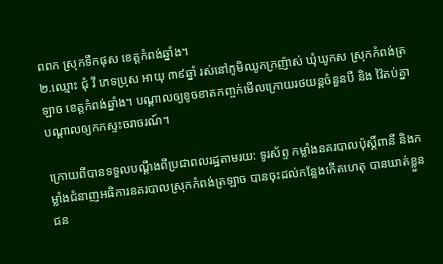ពពក ស្រុកទឹកផុស ខេត្តកំពង់ឆ្នាំង។
២.ឈ្មោះ ជុំ វី ភេទប្រុស អាយុ ៣៩ឆ្នាំ រស់នៅភូមិឈូកក្រញ៉ាស់ ឃុំឃូកស ស្រុកកំពង់ត្រឡាច ខេត្តកំពង់ឆ្នាំង។ បណ្ដាលឲ្យខូចខាតកញ្ចក់មើលក្រោយរថយន្តចំនួនបី និង វ៉ៃតប់គ្នា បណ្ដាលឲ្យកកស្ទះចរាចរណ៍។

ក្រោយពីបានទទួលបណ្ដឹងពីប្រជាពលរដ្ឋតាមរយ: ទូរស័ព្ទ កម្លាំងនគរបាលប៉ុស្តិ៍ពានី និងកម្លាំងជំនាញអធិការនគរបាលស្រុកកំពង់ត្រឡាច បានចុះដល់កន្លែងកើតហេតុ បានឃាត់ខ្លួនជន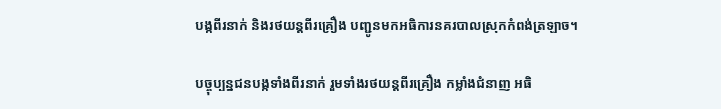បង្កពីរនាក់ និងរថយន្តពីរគ្រឿង បញ្ជូនមកអធិការនគរបាលស្រុកកំពង់ត្រឡាច។

បច្ចុប្បន្នជនបង្កទាំងពីរនាក់ រួមទាំងរថយន្តពីរគ្រឿង កម្លាំងជំនាញ អធិ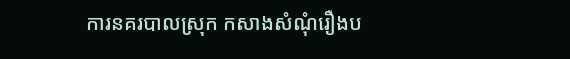ការនគរបាលស្រុក កសាងសំណុំរឿងប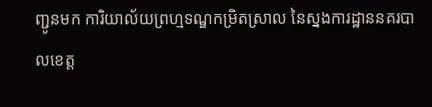ញ្ជូនមក ការិយាល័យព្រហ្មទណ្ឌកម្រិតស្រាល នៃស្នងការដ្ឋាននគរបាលខេត្ត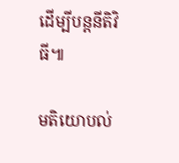ដើម្បីបន្តនីតិវិធី៕

មតិយោបល់